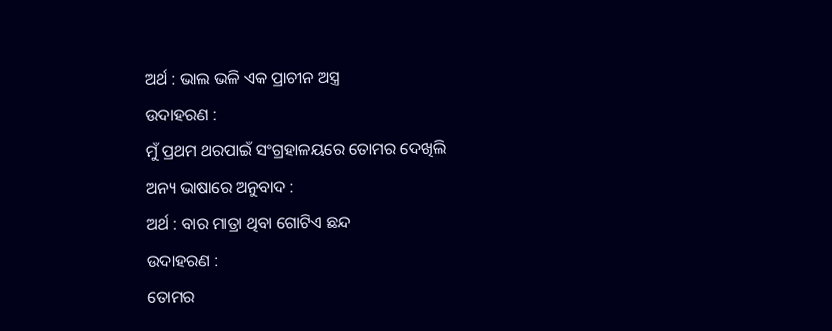ଅର୍ଥ : ଭାଲ ଭଳି ଏକ ପ୍ରାଚୀନ ଅସ୍ତ୍ର
ଉଦାହରଣ :
ମୁଁ ପ୍ରଥମ ଥରପାଇଁ ସଂଗ୍ରହାଳୟରେ ତୋମର ଦେଖିଲି
ଅନ୍ୟ ଭାଷାରେ ଅନୁବାଦ :
ଅର୍ଥ : ବାର ମାତ୍ରା ଥିବା ଗୋଟିଏ ଛନ୍ଦ
ଉଦାହରଣ :
ତୋମର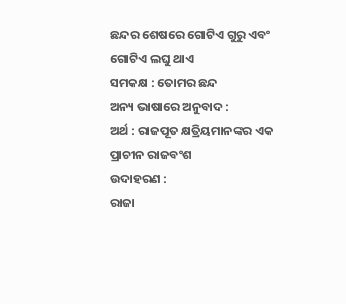ଛନ୍ଦର ଶେଷରେ ଗୋଟିଏ ଗୁରୁ ଏବଂ ଗୋଟିଏ ଲଘୁ ଥାଏ
ସମକକ୍ଷ : ତୋମର ଛନ୍ଦ
ଅନ୍ୟ ଭାଷାରେ ଅନୁବାଦ :
ଅର୍ଥ : ରାଜପୂତ କ୍ଷତ୍ରିୟମାନଙ୍କର ଏକ ପ୍ରାଚୀନ ରାଜବଂଶ
ଉଦାହରଣ :
ରାଜା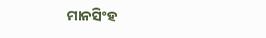ମାନସିଂହ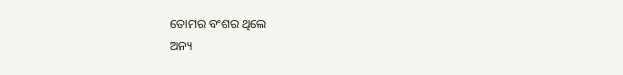ତୋମର ବଂଶର ଥିଲେ
ଅନ୍ୟ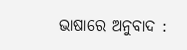ଭାଷାରେ ଅନୁବାଦ :